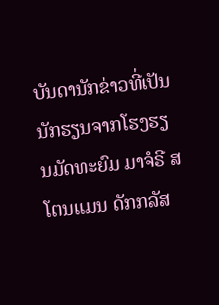ບັນດານັກຂ່າວທີ່ເປັນນັກຮຽນຈາກໂຮງຮຽນມັດທະຍົມ ມາຈໍຣີ ສໂຕນແມນ ດັກກລັສ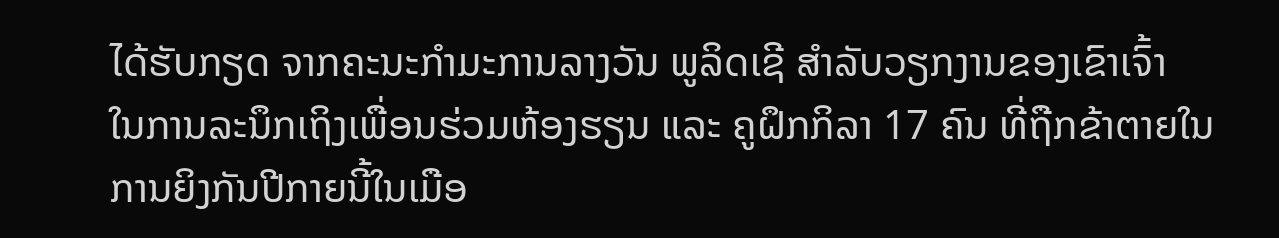ໄດ້ຮັບກຽດ ຈາກຄະນະກຳມະການລາງວັນ ພູລິດເຊີ ສຳລັບວຽກງານຂອງເຂົາເຈົ້າ
ໃນການລະນຶກເຖິງເພື່ອນຮ່ວມຫ້ອງຮຽນ ແລະ ຄູຝຶກກິລາ 17 ຄົນ ທີ່ຖືກຂ້າຕາຍໃນ
ການຍິງກັນປີກາຍນີ້ໃນເມືອ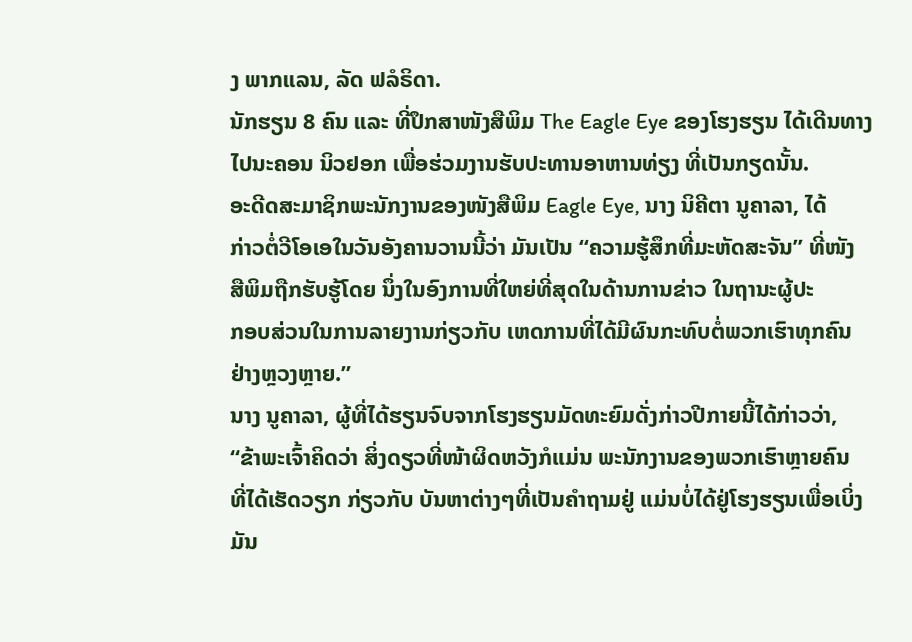ງ ພາກແລນ, ລັດ ຟລໍຣິດາ.
ນັກຮຽນ 8 ຄົນ ແລະ ທີ່ປຶກສາໜັງສືພິມ The Eagle Eye ຂອງໂຮງຮຽນ ໄດ້ເດີນທາງ
ໄປນະຄອນ ນິວຢອກ ເພື່ອຮ່ວມງານຮັບປະທານອາຫານທ່ຽງ ທີ່ເປັນກຽດນັ້ນ.
ອະດີດສະມາຊິກພະນັກງານຂອງໜັງສືພິມ Eagle Eye, ນາງ ນິຄີຕາ ນູຄາລາ, ໄດ້
ກ່າວຕໍ່ວີໂອເອໃນວັນອັງຄານວານນີ້ວ່າ ມັນເປັນ “ຄວາມຮູ້ສຶກທີ່ມະຫັດສະຈັນ” ທີ່ໜັງ
ສືພິມຖືກຮັບຮູ້ໂດຍ ນຶ່ງໃນອົງການທີ່ໃຫຍ່ທີ່ສຸດໃນດ້ານການຂ່າວ ໃນຖານະຜູ້ປະ
ກອບສ່ວນໃນການລາຍງານກ່ຽວກັບ ເຫດການທີ່ໄດ້ມີຜົນກະທົບຕໍ່ພວກເຮົາທຸກຄົນ
ຢ່າງຫຼວງຫຼາຍ.”
ນາງ ນູຄາລາ, ຜູ້ທີ່ໄດ້ຮຽນຈົບຈາກໂຮງຮຽນມັດທະຍົມດັ່ງກ່າວປີກາຍນີ້ໄດ້ກ່າວວ່າ,
“ຂ້າພະເຈົ້າຄິດວ່າ ສິ່ງດຽວທີ່ໜ້າຜິດຫວັງກໍແມ່ນ ພະນັກງານຂອງພວກເຮົາຫຼາຍຄົນ
ທີ່ໄດ້ເຮັດວຽກ ກ່ຽວກັບ ບັນຫາຕ່າງໆທີ່ເປັນຄຳຖາມຢູ່ ແມ່ນບໍ່ໄດ້ຢູ່ໂຮງຮຽນເພື່ອເບິ່ງ
ມັນ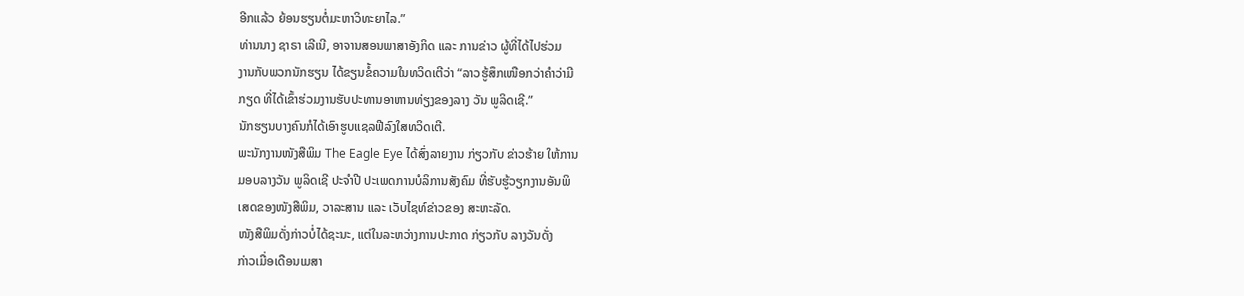ອີກແລ້ວ ຍ້ອນຮຽນຕໍ່ມະຫາວິທະຍາໄລ.”
ທ່ານນາງ ຊາຣາ ເລີເນີ, ອາຈານສອນພາສາອັງກິດ ແລະ ການຂ່າວ ຜູ້ທີ່ໄດ້ໄປຮ່ວມ
ງານກັບພວກນັກຮຽນ ໄດ້ຂຽນຂໍ້ຄວາມໃນທວິດເຕີວ່າ “ລາວຮູ້ສຶກເໜືອກວ່າຄຳວ່າມີ
ກຽດ ທີ່ໄດ້ເຂົ້າຮ່ວມງານຮັບປະທານອາຫານທ່ຽງຂອງລາງ ວັນ ພູລິດເຊີ.”
ນັກຮຽນບາງຄົນກໍໄດ້ເອົາຮູບແຊລຟີລົງໃສທວິດເຕີ.
ພະນັກງານໜັງສືພິມ The Eagle Eye ໄດ້ສົ່ງລາຍງານ ກ່ຽວກັບ ຂ່າວຮ້າຍ ໃຫ້ການ
ມອບລາງວັນ ພູລິດເຊີ ປະຈຳປີ ປະເພດການບໍລິການສັງຄົມ ທີ່ຮັບຮູ້ວຽກງານອັນພິ
ເສດຂອງໜັງສືພິມ, ວາລະສານ ແລະ ເວັບໄຊທ໌ຂ່າວຂອງ ສະຫະລັດ.
ໜັງສືພິມດັ່ງກ່າວບໍ່ໄດ້ຊະນະ, ແຕ່ໃນລະຫວ່າງການປະກາດ ກ່ຽວກັບ ລາງວັນດັ່ງ
ກ່າວເມື່ອເດືອນເມສາ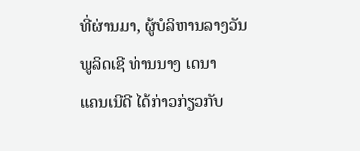ທີ່ຜ່ານມາ, ຜູ້ບໍລິຫານລາງວັນພູລິດເຊີ ທ່ານນາງ ເດນາ
ແຄນເນີດີ ໄດ້ກ່າວກ່ຽວກັບ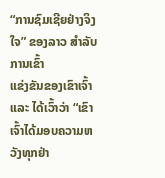“ການຊົມເຊີຍຢ່າງຈິງໃຈ” ຂອງລາວ ສຳລັບການເຂົ້າ
ແຂ່ງຂັນຂອງເຂົາເຈົ້າ ແລະ ໄດ້ເວົ້າວ່າ “ເຂົາເຈົ້າໄດ້ມອບຄວາມຫວັງທຸກຢ່າ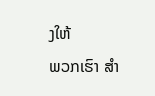ງໃຫ້
ພວກເຮົາ ສຳ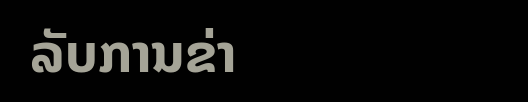ລັບການຂ່າ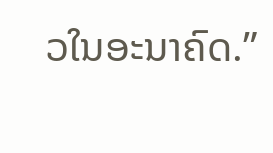ວໃນອະນາຄົດ.”